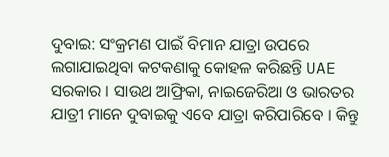ଦୁବାଇ: ସଂକ୍ରମଣ ପାଇଁ ବିମାନ ଯାତ୍ରା ଉପରେ ଲଗାଯାଇଥିବା କଟକଣାକୁ କୋହଳ କରିଛନ୍ତି UAE ସରକାର । ସାଉଥ ଆଫ୍ରିକା, ନାଇଜେରିଆ ଓ ଭାରତର ଯାତ୍ରୀ ମାନେ ଦୁବାଇକୁ ଏବେ ଯାତ୍ରା କରିପାରିବେ । କିନ୍ତୁ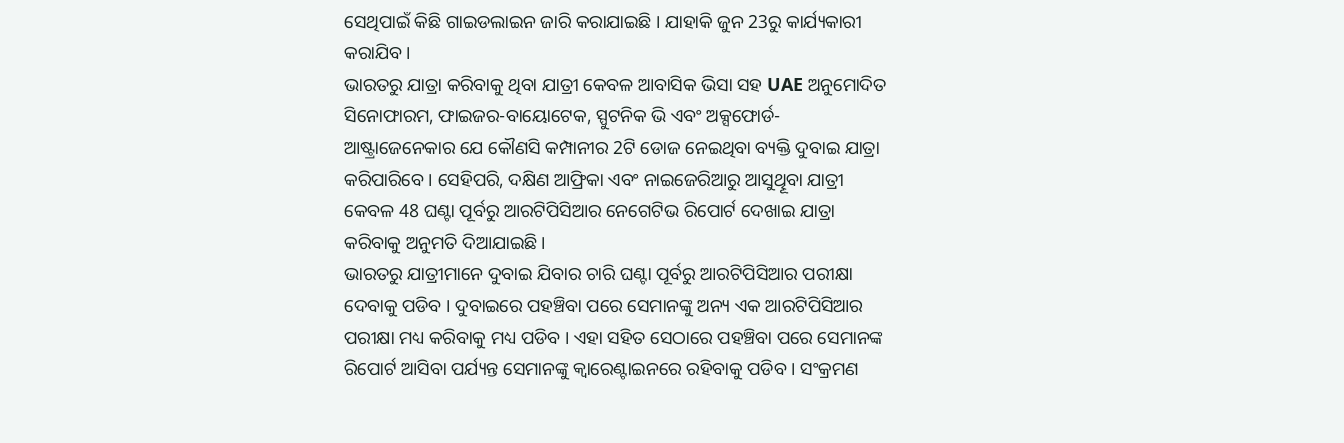ସେଥିପାଇଁ କିଛି ଗାଇଡଲାଇନ ଜାରି କରାଯାଇଛି । ଯାହାକି ଜୁନ 23ରୁ କାର୍ଯ୍ୟକାରୀ କରାଯିବ ।
ଭାରତରୁ ଯାତ୍ରା କରିବାକୁ ଥିବା ଯାତ୍ରୀ କେବଳ ଆବାସିକ ଭିସା ସହ UAE ଅନୁମୋଦିତ ସିନୋଫାରମ, ଫାଇଜର-ବାୟୋଟେକ, ସ୍ପୁଟନିକ ଭି ଏବଂ ଅକ୍ସଫୋର୍ଡ-ଆଷ୍ଟ୍ରାଜେନେକାର ଯେ କୌଣସି କମ୍ପାନୀର 2ଟି ଡୋଜ ନେଇଥିବା ବ୍ୟକ୍ତି ଦୁବାଇ ଯାତ୍ରା କରିପାରିବେ । ସେହିପରି, ଦକ୍ଷିଣ ଆଫ୍ରିକା ଏବଂ ନାଇଜେରିଆରୁ ଆସୁଥିୂବା ଯାତ୍ରୀ କେବଳ 48 ଘଣ୍ଟା ପୂର୍ବରୁ ଆରଟିପିସିଆର ନେଗେଟିଭ ରିପୋର୍ଟ ଦେଖାଇ ଯାତ୍ରା କରିବାକୁ ଅନୁମତି ଦିଆଯାଇଛି ।
ଭାରତରୁ ଯାତ୍ରୀମାନେ ଦୁବାଇ ଯିବାର ଚାରି ଘଣ୍ଟା ପୂର୍ବରୁ ଆରଟିପିସିଆର ପରୀକ୍ଷା ଦେବାକୁ ପଡିବ । ଦୁବାଇରେ ପହଞ୍ଚିବା ପରେ ସେମାନଙ୍କୁ ଅନ୍ୟ ଏକ ଆରଟିପିସିଆର ପରୀକ୍ଷା ମଧ୍ୟ କରିବାକୁ ମଧ୍ୟ ପଡିବ । ଏହା ସହିତ ସେଠାରେ ପହଞ୍ଚିବା ପରେ ସେମାନଙ୍କ ରିପୋର୍ଟ ଆସିବା ପର୍ଯ୍ୟନ୍ତ ସେମାନଙ୍କୁ କ୍ବାରେଣ୍ଟାଇନରେ ରହିବାକୁ ପଡିବ । ସଂକ୍ରମଣ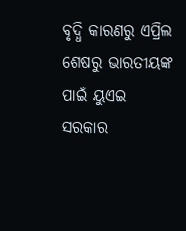ବୃଦ୍ଧି କାରଣରୁ ଏପ୍ରିଲ ଶେଷରୁ ଭାରତୀୟଙ୍କ ପାଇଁ ୟୁଏଇ ସରକାର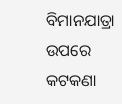ବିମାନଯାତ୍ରା ଉପରେ କଟକଣା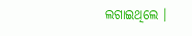ଲଗାଇଥିଲେ ।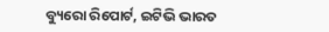ବ୍ୟୁରୋ ରିପୋର୍ଟ, ଇଟିଭି ଭାରତ